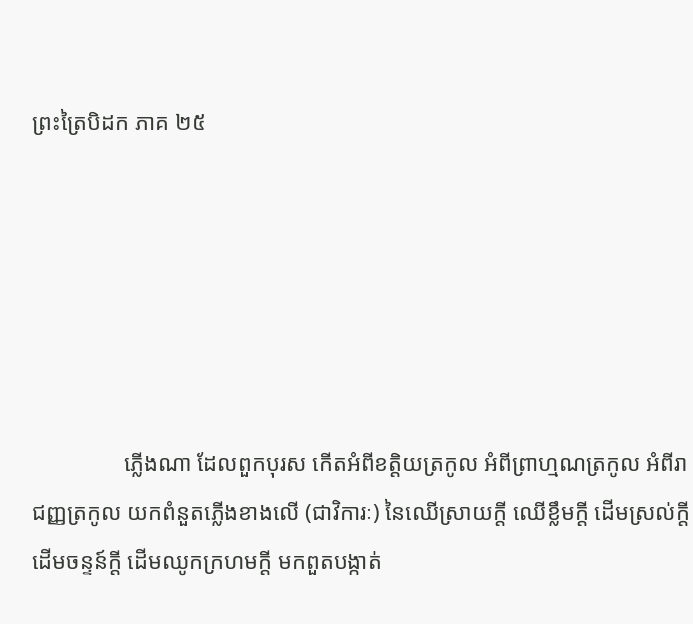ព្រះត្រៃបិដក ភាគ ២៥






                ភ្លើងណា ដែលពួកបុរស កើតអំពីខត្តិយត្រកូល អំពីព្រាហ្មណត្រកូល អំពីរាជញ្ញត្រកូល យកពំនួតភ្លើងខាងលើ (ជាវិការៈ) នៃឈើស្រាយក្តី ឈើខ្លឹមក្តី ដើមស្រល់ក្តី ដើមចន្ទន៍ក្តី ដើមឈូកក្រហមក្តី មកពួតបង្កាត់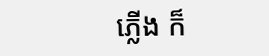ភ្លើង ក៏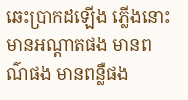ឆេះប្រាកដឡើង ភ្លើងនោះ មានអណ្តាតផង មានពណ៌ផង មានពន្លឺផង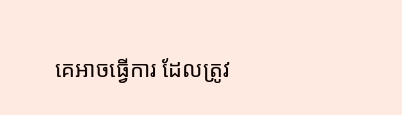គេអាចធ្វើការ ដែលត្រូវ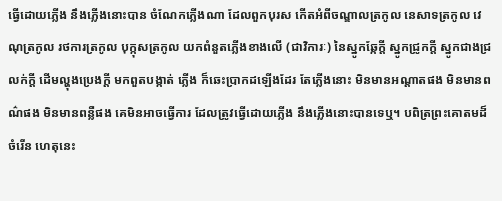ធ្វើដោយភ្លើង នឹងភ្លើងនោះបាន ចំណែកភ្លើងណា ដែលពួកបុរស កើតអំពីចណ្ឌាលត្រកូល នេសាទត្រកូល វេណុត្រកូល រថការត្រកូល បុក្កុសត្រកូល យកពំនួតភ្លើងខាងលើ (ជាវិការៈ) នៃស្នូកឆ្កែក្តី ស្នូកជ្រូកក្តី ស្នូកជាងជ្រលក់ក្តី ដើមល្ហុងប្រេងក្តី មកពួតបង្កាត់ ភ្លើង ក៏ឆេះប្រាកដឡើងដែរ តែភ្លើងនោះ មិនមានអណ្តាតផង មិនមានពណ៌ផង មិនមានពន្លឺផង គេមិនអាចធ្វើការ ដែលត្រូវធ្វើដោយភ្លើង នឹងភ្លើងនោះបានទេឬ។ បពិត្រព្រះគោតមដ៏ចំរើន ហេតុនេះ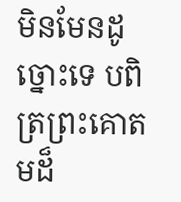មិនមែនដូច្នោះទេ បពិត្រព្រះគោតមដ៏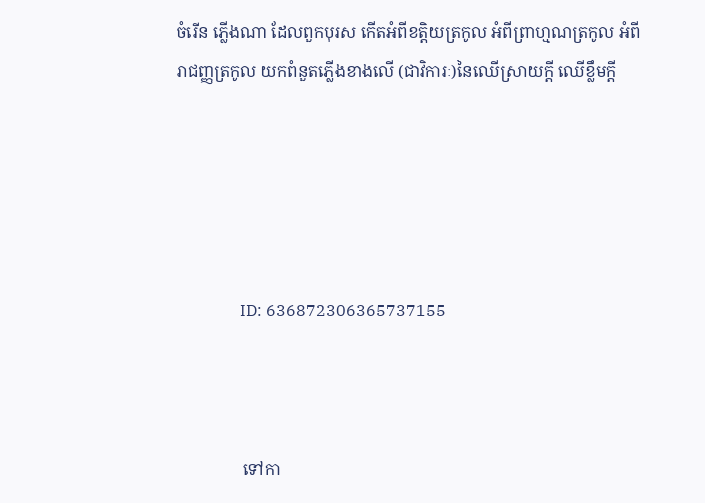ចំរើន ភ្លើងណា ដែលពួកបុរស កើតអំពីខត្តិយត្រកូល អំពីព្រាហ្មណត្រកូល អំពីរាជញ្ញត្រកូល យកពំនួតភ្លើងខាងលើ (ជាវិការៈ)នៃឈើស្រាយក្តី ឈើខ្លឹមក្តី





                ID: 636872306365737155



                ទៅកា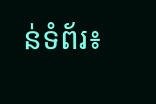ន់ទំព័រ៖